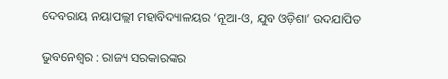ଦେବରାୟ ନୟାପଲ୍ଲୀ ମହାବିଦ୍ୟାଳୟର ‘ନୂଆ-ଓ, ଯୁବ ଓଡ଼ିଶା’ ଉଦଯାପିତ

ଭୁବନେଶ୍ୱର : ରାଜ୍ୟ ସରକାରଙ୍କର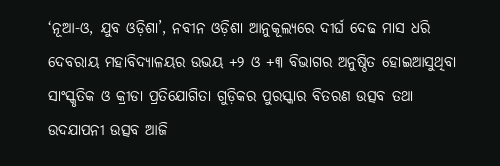‘ନୂଆ-ଓ, ଯୁବ ଓଡ଼ିଶା’, ନବୀନ ଓଡ଼ିଶା ଆନୁକୂଲ୍ୟରେ ଦୀର୍ଘ ଦେଢ ମାସ ଧରି ଦେବରାୟ ମହାବିଦ୍ୟାଳୟର ଉଭୟ +୨ ଓ +୩ ବିଭାଗର ଅନୁଷ୍ଠିତ ହୋଇଆସୁଥିବା ସାଂସ୍କୃତିକ ଓ କ୍ରୀଡା ପ୍ରତିଯୋଗିତା ଗୁଡ଼ିକର ପୁରସ୍କାର ବିତରଣ ଉତ୍ସବ ତଥା ଉଦଯାପନୀ ଉତ୍ସବ ଆଜି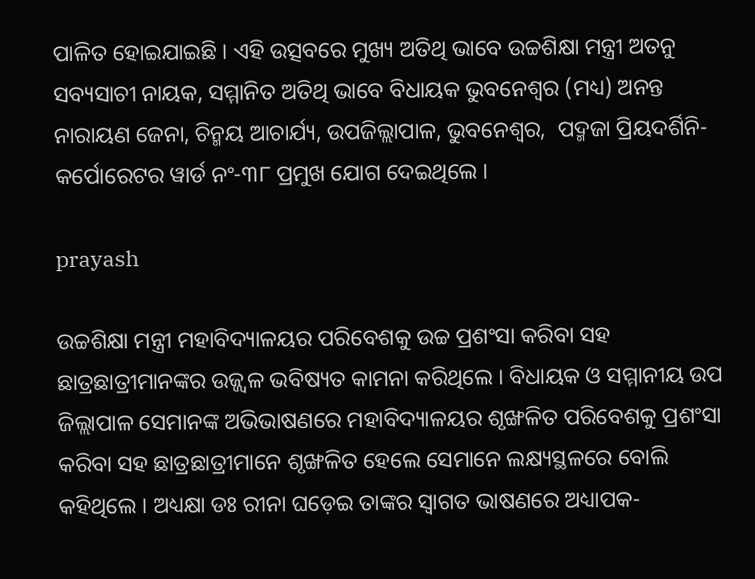ପାଳିତ ହୋଇଯାଇଛି । ଏହି ଉତ୍ସବରେ ମୁଖ୍ୟ ଅତିଥି ଭାବେ ଉଚ୍ଚଶିକ୍ଷା ମନ୍ତ୍ରୀ ଅତନୁ ସବ୍ୟସାଚୀ ନାୟକ, ସମ୍ମାନିତ ଅତିଥି ଭାବେ ବିଧାୟକ ଭୁବନେଶ୍ୱର (ମଧ୍ୟ) ଅନନ୍ତ ନାରାୟଣ ଜେନା, ଚିନ୍ମୟ ଆଚାର୍ଯ୍ୟ, ଉପଜିଲ୍ଲାପାଳ, ଭୁବନେଶ୍ୱର,  ପଦ୍ମଜା ପ୍ରିୟଦର୍ଶିନି- କର୍ପୋରେଟର ୱାର୍ଡ ନଂ-୩୮ ପ୍ରମୁଖ ଯୋଗ ଦେଇଥିଲେ ।

prayash

ଉଚ୍ଚଶିକ୍ଷା ମନ୍ତ୍ରୀ ମହାବିଦ୍ୟାଳୟର ପରିବେଶକୁ ଉଚ୍ଚ ପ୍ରଶଂସା କରିବା ସହ ଛାତ୍ରଛାତ୍ରୀମାନଙ୍କର ଉଜ୍ଜ୍ୱଳ ଭବିଷ୍ୟତ କାମନା କରିଥିଲେ । ବିଧାୟକ ଓ ସମ୍ମାନୀୟ ଉପ ଜିଲ୍ଲାପାଳ ସେମାନଙ୍କ ଅଭିଭାଷଣରେ ମହାବିଦ୍ୟାଳୟର ଶୃଙ୍ଖଳିତ ପରିବେଶକୁ ପ୍ରଶଂସା କରିବା ସହ ଛାତ୍ରଛାତ୍ରୀମାନେ ଶୃଙ୍ଖଳିତ ହେଲେ ସେମାନେ ଲକ୍ଷ୍ୟସ୍ଥଳରେ ବୋଲି କହିଥିଲେ । ଅଧ୍ୟକ୍ଷା ଡଃ ରୀନା ଘଡ଼େଇ ତାଙ୍କର ସ୍ୱାଗତ ଭାଷଣରେ ଅଧ୍ୟାପକ-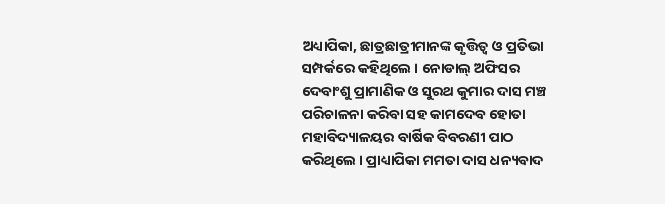ଅଧ୍ୟାପିକା, ଛାତ୍ରଛାତ୍ରୀମାନଙ୍କ କୃତ୍ତିତ୍ୱ ଓ ପ୍ରତିଭା ସମ୍ପର୍କରେ କହିଥିଲେ । ନୋଡାଲ୍ ଅଫିସର ଦେବାଂଶୁ ପ୍ରାମାଣିକ ଓ ସୁରଥ କୁମାର ଦାସ ମଞ୍ଚ ପରିଚାଳନା କରିବା ସହ କାମଦେବ ହୋତା ମହାବିଦ୍ୟାଳୟର ବାର୍ଷିକ ବିବରଣୀ ପାଠ କରିଥିଲେ । ପ୍ରାଧ୍ୟାପିକା ମମତା ଦାସ ଧନ୍ୟବାଦ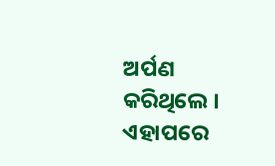ଅର୍ପଣ କରିଥିଲେ । ଏହାପରେ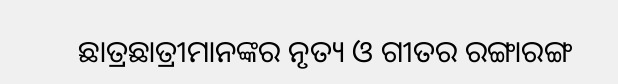ଛାତ୍ରଛାତ୍ରୀମାନଙ୍କର ନୃତ୍ୟ ଓ ଗୀତର ରଙ୍ଗାରଙ୍ଗ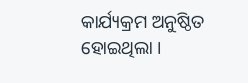କାର୍ଯ୍ୟକ୍ରମ ଅନୁଷ୍ଠିତ ହୋଇଥିଲା ।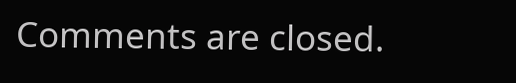Comments are closed.